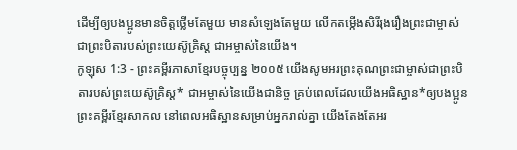ដើម្បីឲ្យបងប្អូនមានចិត្តថ្លើមតែមួយ មានសំឡេងតែមួយ លើកតម្កើងសិរីរុងរឿងព្រះជាម្ចាស់ ជាព្រះបិតារបស់ព្រះយេស៊ូគ្រិស្ត ជាអម្ចាស់នៃយើង។
កូឡុស 1:3 - ព្រះគម្ពីរភាសាខ្មែរបច្ចុប្បន្ន ២០០៥ យើងសូមអរព្រះគុណព្រះជាម្ចាស់ជាព្រះបិតារបស់ព្រះយេស៊ូគ្រិស្ត* ជាអម្ចាស់នៃយើងជានិច្ច គ្រប់ពេលដែលយើងអធិស្ឋាន*ឲ្យបងប្អូន ព្រះគម្ពីរខ្មែរសាកល នៅពេលអធិស្ឋានសម្រាប់អ្នករាល់គ្នា យើងតែងតែអរ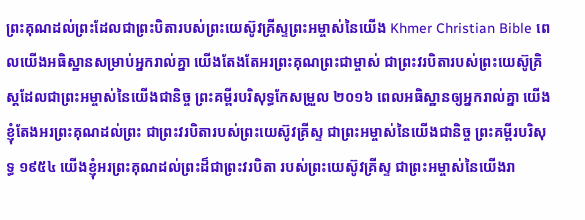ព្រះគុណដល់ព្រះដែលជាព្រះបិតារបស់ព្រះយេស៊ូវគ្រីស្ទព្រះអម្ចាស់នៃយើង Khmer Christian Bible ពេលយើងអធិស្ឋានសម្រាប់អ្នករាល់គ្នា យើងតែងតែអរព្រះគុណព្រះជាម្ចាស់ ជាព្រះវរបិតារបស់ព្រះយេស៊ូគ្រិស្ដដែលជាព្រះអម្ចាស់នៃយើងជានិច្ច ព្រះគម្ពីរបរិសុទ្ធកែសម្រួល ២០១៦ ពេលអធិស្ឋានឲ្យអ្នករាល់គ្នា យើងខ្ញុំតែងអរព្រះគុណដល់ព្រះ ជាព្រះវរបិតារបស់ព្រះយេស៊ូវគ្រីស្ទ ជាព្រះអម្ចាស់នៃយើងជានិច្ច ព្រះគម្ពីរបរិសុទ្ធ ១៩៥៤ យើងខ្ញុំអរព្រះគុណដល់ព្រះដ៏ជាព្រះវរបិតា របស់ព្រះយេស៊ូវគ្រីស្ទ ជាព្រះអម្ចាស់នៃយើងរា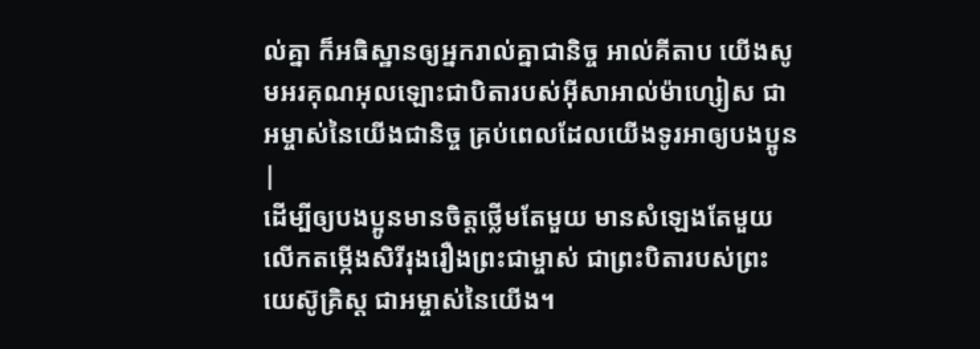ល់គ្នា ក៏អធិស្ឋានឲ្យអ្នករាល់គ្នាជានិច្ច អាល់គីតាប យើងសូមអរគុណអុលឡោះជាបិតារបស់អ៊ីសាអាល់ម៉ាហ្សៀស ជាអម្ចាស់នៃយើងជានិច្ច គ្រប់ពេលដែលយើងទូរអាឲ្យបងប្អូន |
ដើម្បីឲ្យបងប្អូនមានចិត្តថ្លើមតែមួយ មានសំឡេងតែមួយ លើកតម្កើងសិរីរុងរឿងព្រះជាម្ចាស់ ជាព្រះបិតារបស់ព្រះយេស៊ូគ្រិស្ត ជាអម្ចាស់នៃយើង។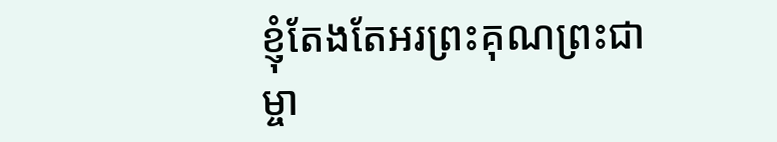ខ្ញុំតែងតែអរព្រះគុណព្រះជាម្ចា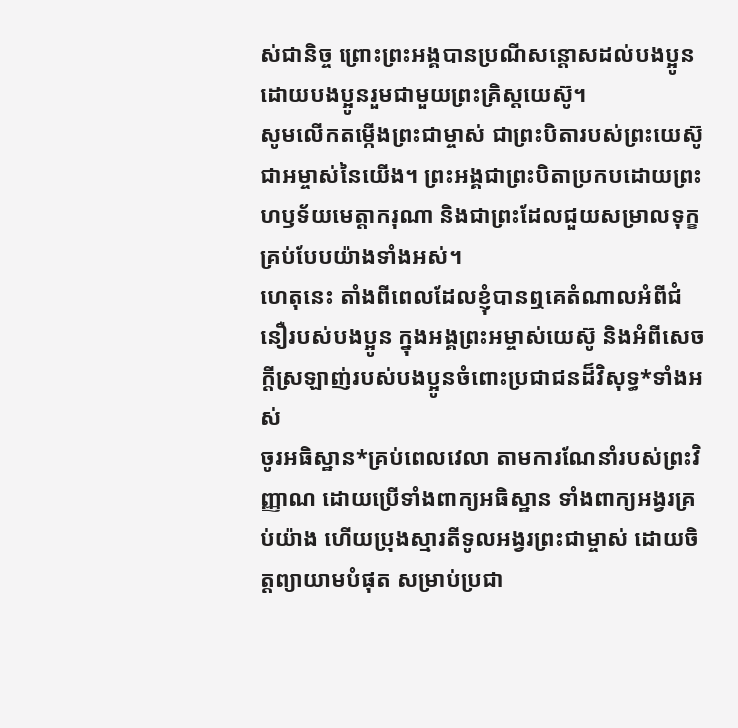ស់ជានិច្ច ព្រោះព្រះអង្គបានប្រណីសន្ដោសដល់បងប្អូន ដោយបងប្អូនរួមជាមួយព្រះគ្រិស្តយេស៊ូ។
សូមលើកតម្កើងព្រះជាម្ចាស់ ជាព្រះបិតារបស់ព្រះយេស៊ូ ជាអម្ចាស់នៃយើង។ ព្រះអង្គជាព្រះបិតាប្រកបដោយព្រះហឫទ័យមេត្តាករុណា និងជាព្រះដែលជួយសម្រាលទុក្ខគ្រប់បែបយ៉ាងទាំងអស់។
ហេតុនេះ តាំងពីពេលដែលខ្ញុំបានឮគេតំណាលអំពីជំនឿរបស់បងប្អូន ក្នុងអង្គព្រះអម្ចាស់យេស៊ូ និងអំពីសេចក្ដីស្រឡាញ់របស់បងប្អូនចំពោះប្រជាជនដ៏វិសុទ្ធ*ទាំងអស់
ចូរអធិស្ឋាន*គ្រប់ពេលវេលា តាមការណែនាំរបស់ព្រះវិញ្ញាណ ដោយប្រើទាំងពាក្យអធិស្ឋាន ទាំងពាក្យអង្វរគ្រប់យ៉ាង ហើយប្រុងស្មារតីទូលអង្វរព្រះជាម្ចាស់ ដោយចិត្តព្យាយាមបំផុត សម្រាប់ប្រជា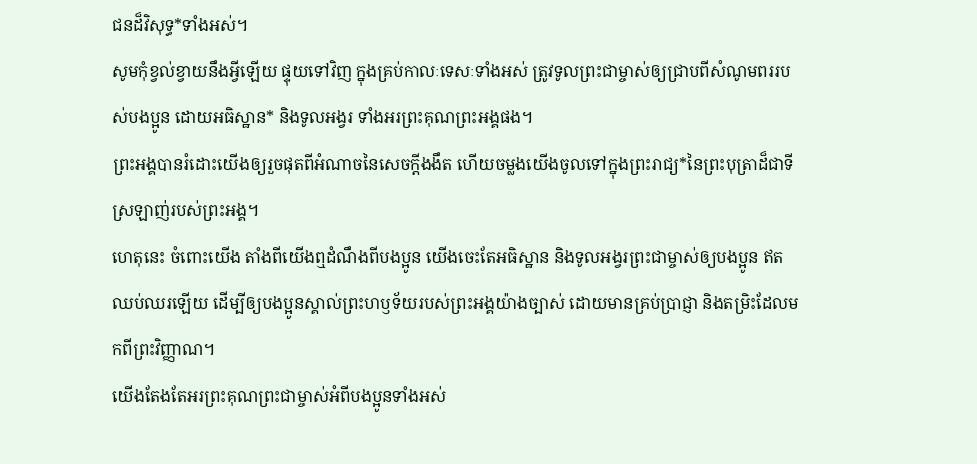ជនដ៏វិសុទ្ធ*ទាំងអស់។
សូមកុំខ្វល់ខ្វាយនឹងអ្វីឡើយ ផ្ទុយទៅវិញ ក្នុងគ្រប់កាលៈទេសៈទាំងអស់ ត្រូវទូលព្រះជាម្ចាស់ឲ្យជ្រាបពីសំណូមពររបស់បងប្អូន ដោយអធិស្ឋាន* និងទូលអង្វរ ទាំងអរព្រះគុណព្រះអង្គផង។
ព្រះអង្គបានរំដោះយើងឲ្យរួចផុតពីអំណាចនៃសេចក្ដីងងឹត ហើយចម្លងយើងចូលទៅក្នុងព្រះរាជ្យ*នៃព្រះបុត្រាដ៏ជាទីស្រឡាញ់របស់ព្រះអង្គ។
ហេតុនេះ ចំពោះយើង តាំងពីយើងឮដំណឹងពីបងប្អូន យើងចេះតែអធិស្ឋាន និងទូលអង្វរព្រះជាម្ចាស់ឲ្យបងប្អូន ឥតឈប់ឈរឡើយ ដើម្បីឲ្យបងប្អូនស្គាល់ព្រះហឫទ័យរបស់ព្រះអង្គយ៉ាងច្បាស់ ដោយមានគ្រប់ប្រាជ្ញា និងតម្រិះដែលមកពីព្រះវិញ្ញាណ។
យើងតែងតែអរព្រះគុណព្រះជាម្ចាស់អំពីបងប្អូនទាំងអស់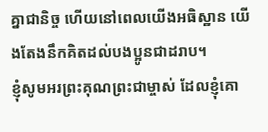គ្នាជានិច្ច ហើយនៅពេលយើងអធិស្ឋាន យើងតែងនឹកគិតដល់បងប្អូនជាដរាប។
ខ្ញុំសូមអរព្រះគុណព្រះជាម្ចាស់ ដែលខ្ញុំគោ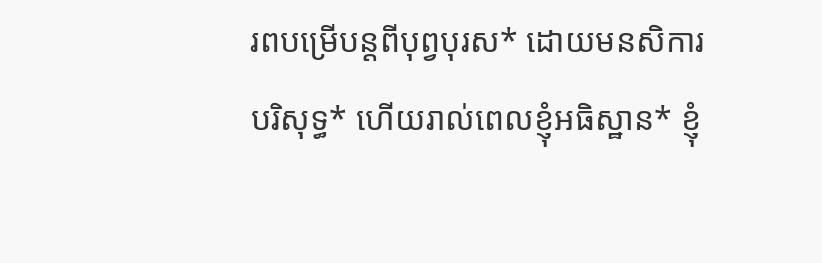រពបម្រើបន្ដពីបុព្វបុរស* ដោយមនសិការបរិសុទ្ធ* ហើយរាល់ពេលខ្ញុំអធិស្ឋាន* ខ្ញុំ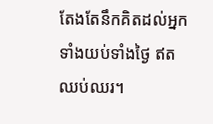តែងតែនឹកគិតដល់អ្នកទាំងយប់ទាំងថ្ងៃ ឥតឈប់ឈរ។